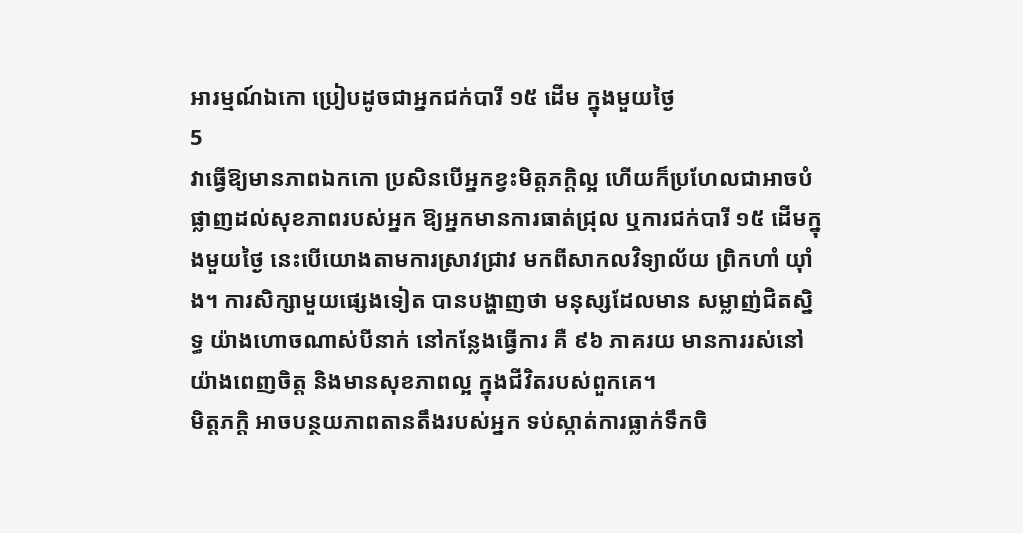អារម្មណ៍ឯកោ ប្រៀបដូចជាអ្នកជក់បារី ១៥ ដើម ក្នុងមួយថ្ងៃ
5
វាធ្វើឱ្យមានភាពឯកកោ ប្រសិនបើអ្នកខ្វះមិត្តភក្តិល្អ ហើយក៏ប្រហែលជាអាចបំផ្លាញដល់សុខភាពរបស់អ្នក ឱ្យអ្នកមានការធាត់ជ្រុល ឬការជក់បារី ១៥ ដើមក្នុងមួយថ្ងៃ នេះបើយោងតាមការស្រាវជ្រាវ មកពីសាកលវិទ្យាល័យ ព្រិកហាំ យ៉ាំង។ ការសិក្សាមួយផ្សេងទៀត បានបង្ហាញថា មនុស្សដែលមាន សម្លាញ់ជិតស្និទ្ធ យ៉ាងហោចណាស់បីនាក់ នៅកន្លែងធ្វើការ គឺ ៩៦ ភាគរយ មានការរស់នៅយ៉ាងពេញចិត្ត និងមានសុខភាពល្អ ក្នុងជីវិតរបស់ពួកគេ។
មិត្តភក្តិ អាចបន្ថយភាពតានតឹងរបស់អ្នក ទប់ស្កាត់ការធ្លាក់ទឹកចិ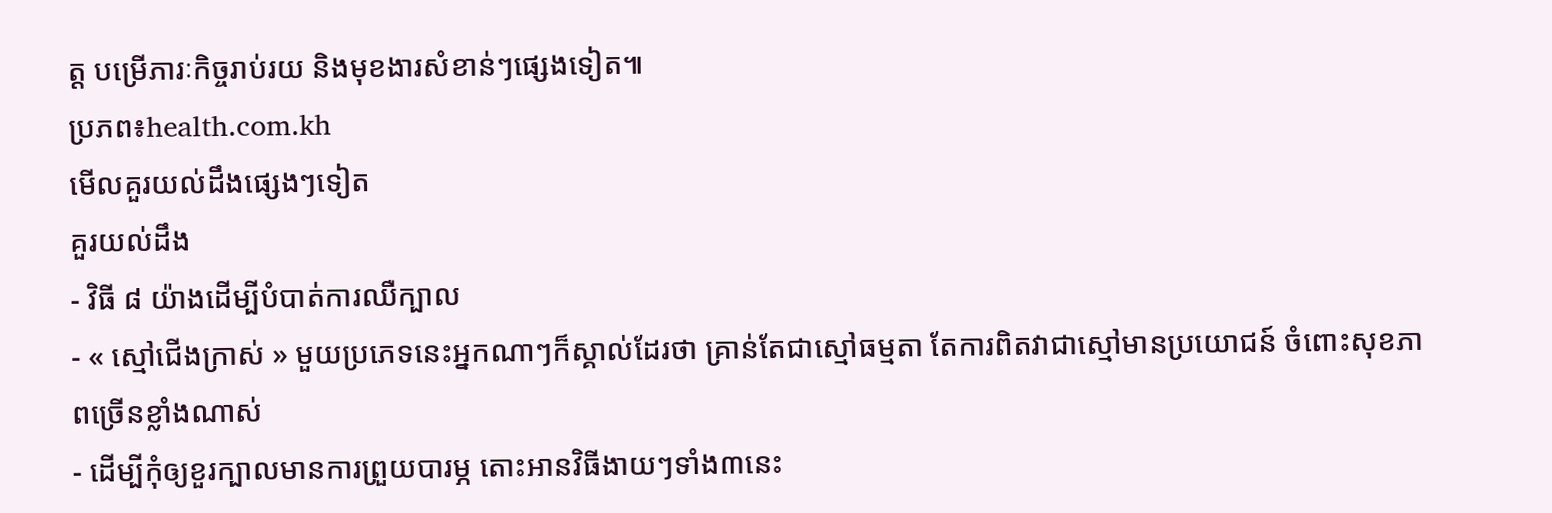ត្ត បម្រើភារៈកិច្ចរាប់រយ និងមុខងារសំខាន់ៗផ្សេងទៀត៕
ប្រភព៖health.com.kh
មើលគួរយល់ដឹងផ្សេងៗទៀត
គួរយល់ដឹង
- វិធី ៨ យ៉ាងដើម្បីបំបាត់ការឈឺក្បាល
- « ស្មៅជើងក្រាស់ » មួយប្រភេទនេះអ្នកណាៗក៏ស្គាល់ដែរថា គ្រាន់តែជាស្មៅធម្មតា តែការពិតវាជាស្មៅមានប្រយោជន៍ ចំពោះសុខភាពច្រើនខ្លាំងណាស់
- ដើម្បីកុំឲ្យខួរក្បាលមានការព្រួយបារម្ភ តោះអានវិធីងាយៗទាំង៣នេះ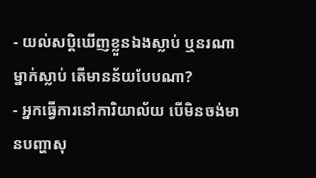- យល់សប្តិឃើញខ្លួនឯងស្លាប់ ឬនរណាម្នាក់ស្លាប់ តើមានន័យបែបណា?
- អ្នកធ្វើការនៅការិយាល័យ បើមិនចង់មានបញ្ហាសុ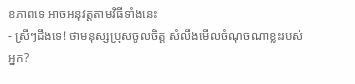ខភាពទេ អាចអនុវត្តតាមវិធីទាំងនេះ
- ស្រីៗដឹងទេ! ថាមនុស្សប្រុសចូលចិត្ត សំលឹងមើលចំណុចណាខ្លះរបស់អ្នក?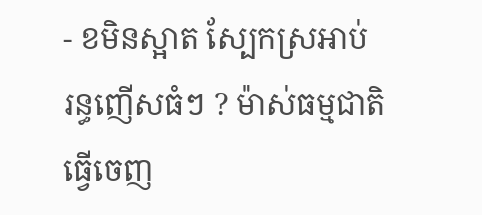- ខមិនស្អាត ស្បែកស្រអាប់ រន្ធញើសធំៗ ? ម៉ាស់ធម្មជាតិធ្វើចេញ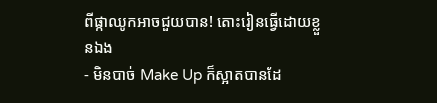ពីផ្កាឈូកអាចជួយបាន! តោះរៀនធ្វើដោយខ្លួនឯង
- មិនបាច់ Make Up ក៏ស្អាតបានដែ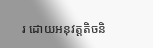រ ដោយអនុវត្តតិចនិ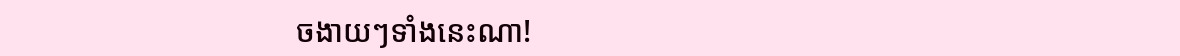ចងាយៗទាំងនេះណា!